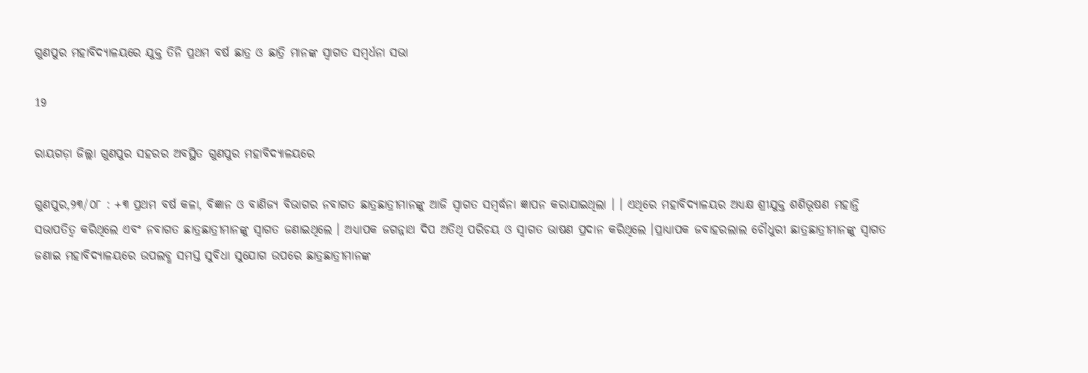ଗୁଣପୁର ମହାବିଦ୍ୟାଳୟରେ ଯୁକ୍ତ ତିନି ପ୍ରଥମ ବର୍ଷ ଛାତ୍ର ଓ ଛାତ୍ରି ମାନଙ୍କ ସ୍ଵାଗତ ସମ୍ବର୍ଧନା ସଭା

19

ରାୟଗଡ଼ା ଜିଲ୍ଲା ଗୁଣପୁର ସହରର ଅବସ୍ଥିତ ଗୁଣପୁର ମହାବିଦ୍ୟାଳୟରେ

ଗୁଣପୁର,୨୩/୦୮ : +୩ ପ୍ରଥମ ବର୍ଷ କଳା, ବିଜ୍ଞାନ ଓ ବାଣିଜ୍ୟ ବିଭାଗର ନବାଗତ ଛାତ୍ରଛାତ୍ରୀମାନଙ୍କୁ ଆଜି ସ୍ଵାଗତ ସମ୍ବର୍ଦ୍ଧନା ଜ୍ଞାପନ କରାଯାଇଥିଲା । । ଏଥିରେ ମହାବିଦ୍ୟାଳୟର ଅଧ୍ୟକ୍ଷ ଶ୍ରୀଯୁକ୍ତ ଶଶିଭୂଷଣ ମହାନ୍ତି ସଭାପତିତ୍ବ କରିଥିଲେ ଏବଂ ନବାଗତ ଛାତ୍ରଛାତ୍ରୀମାନଙ୍କୁ ସ୍ବାଗତ ଜଣାଇଥିଲେ । ଅଧ୍ୟାପକ ଜଗନ୍ନାଥ ଦିପ ଅତିଥି ପରିଚୟ ଓ ସ୍ଵାଗତ ଭାଷଣ ପ୍ରଦାନ କରିଥିଲେ ।ପ୍ରାଧ୍ୟାପକ ଜବାହରଲାଲ ଚୌଧୁରୀ ଛାତ୍ରଛାତ୍ରୀମାନଙ୍କୁ ସ୍ବାଗତ ଜଣାଇ ମହାବିଦ୍ୟାଳୟରେ ଉପଲବ୍ଧ ସମସ୍ତ ସୁବିଧା ସୁଯୋଗ ଉପରେ ଛାତ୍ରଛାତ୍ରୀମାନଙ୍କ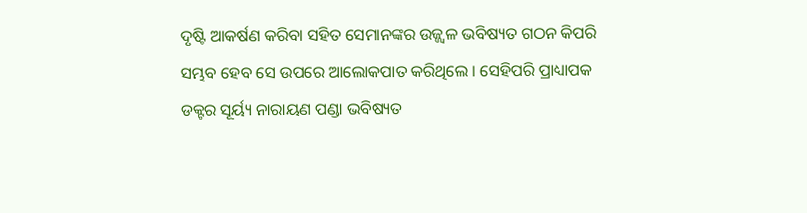ଦୃଷ୍ଟି ଆକର୍ଷଣ କରିବା ସହିତ ସେମାନଙ୍କର ଉଜ୍ଜ୍ଵଳ ଭବିଷ୍ୟତ ଗଠନ କିପରି ସମ୍ଭବ ହେବ ସେ ଉପରେ ଆଲୋକପାତ କରିଥିଲେ । ସେହିପରି ପ୍ରାଧ୍ୟାପକ ଡକ୍ଟର ସୂର୍ୟ୍ୟ ନାରାୟଣ ପଣ୍ଡା ଭବିଷ୍ୟତ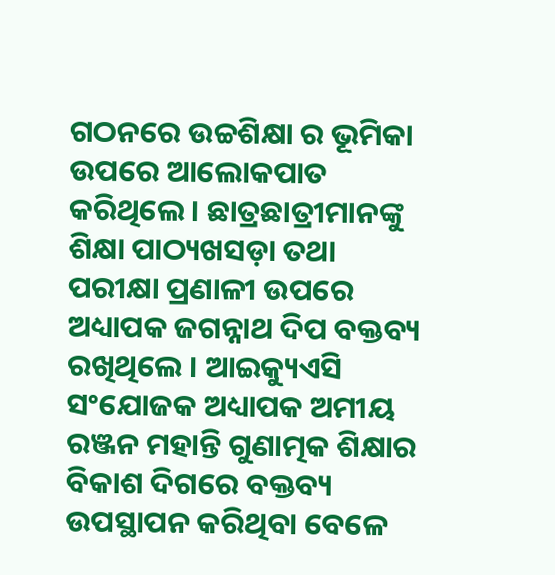ଗଠନରେ ଉଚ୍ଚଶିକ୍ଷା ର ଭୂମିକା ଉପରେ ଆଲୋକପାତ କରିଥିଲେ । ଛାତ୍ରଛାତ୍ରୀମାନଙ୍କୁ ଶିକ୍ଷା ପାଠ୍ୟଖସଡ଼ା ତଥା ପରୀକ୍ଷା ପ୍ରଣାଳୀ ଉପରେ ଅଧ୍ୟାପକ ଜଗନ୍ନାଥ ଦିପ ବକ୍ତବ୍ୟ ରଖିଥିଲେ । ଆଇକ୍ୟୁଏସି ସଂଯୋଜକ ଅଧ୍ୟାପକ ଅମୀୟ ରଞ୍ଜନ ମହାନ୍ତି ଗୁଣାତ୍ମକ ଶିକ୍ଷାର ବିକାଶ ଦିଗରେ ବକ୍ତବ୍ୟ ଉପସ୍ଥାପନ କରିଥିବା ବେଳେ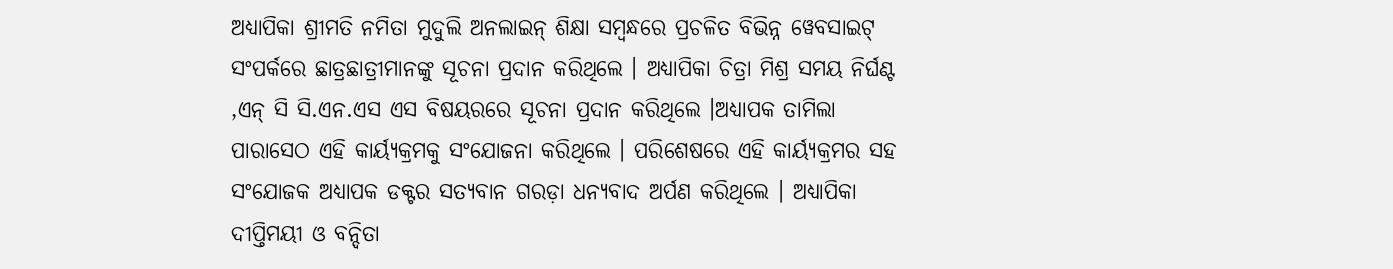ଅଧ୍ୟାପିକା ଶ୍ରୀମତି ନମିତା ମୁଦୁଲି ଅନଲାଇନ୍ ଶିକ୍ଷା ସମ୍ବନ୍ଧରେ ପ୍ରଚଳିତ ବିଭିନ୍ନ ୱେବସାଇଟ୍ ସଂପର୍କରେ ଛାତ୍ରଛାତ୍ରୀମାନଙ୍କୁ ସୂଚନା ପ୍ରଦାନ କରିଥିଲେ । ଅଧ୍ୟାପିକା ଚିତ୍ରା ମିଶ୍ର ସମୟ ନିର୍ଘଣ୍ଟ ,ଏନ୍ ସି ସି.ଏନ.ଏସ ଏସ ବିଷୟରରେ ସୂଚନା ପ୍ରଦାନ କରିଥିଲେ ।ଅଧ୍ୟାପକ ତାମିଲା ପାରାସେଠ ଏହି କାର୍ୟ୍ୟକ୍ରମକୁ ସଂଯୋଜନା କରିଥିଲେ । ପରିଶେଷରେ ଏହି କାର୍ୟ୍ୟକ୍ରମର ସହ ସଂଯୋଜକ ଅଧ୍ୟାପକ ଡକ୍ଟର ସତ୍ୟବାନ ଗରଡ଼ା ଧନ୍ୟବାଦ ଅର୍ପଣ କରିଥିଲେ । ଅଧ୍ୟାପିକା ଦୀପ୍ତିମୟୀ ଓ ବନ୍ଦିତା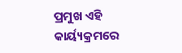ପ୍ରମୁଖ ଏହି କାର୍ୟ୍ୟକ୍ରମରେ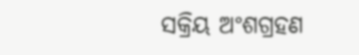ସକ୍ରିୟ ଅଂଶଗ୍ରହଣ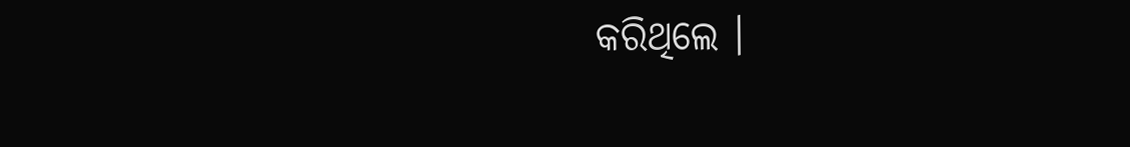କରିଥିଲେ ।